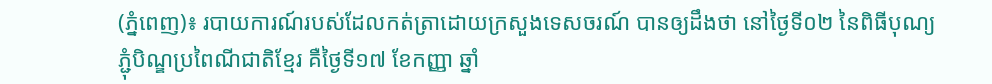(ភ្នំពេញ)៖ របាយការណ៍របស់ដែលកត់ត្រាដោយក្រសួងទេសចរណ៍ បានឲ្យដឹងថា នៅថ្ងៃទី០២ នៃពិធីបុណ្យភ្ជុំបិណ្ឌប្រពៃណីជាតិខ្មែរ គឺថ្ងៃទី១៧ ខែកញ្ញា ឆ្នាំ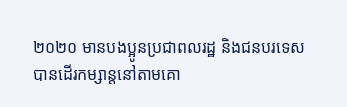២០២០ មានបងប្អូនប្រជាពលរដ្ឋ និងជនបរទេស បានដើរកម្សាន្តនៅតាមគោ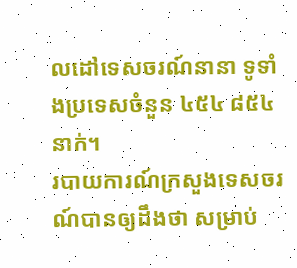លដៅទេសចរណ៍នានា ទូទាំងប្រទេសចំនួន ៤៥៤ ៨៥៤នាក់។
របាយការណ៍ក្រសួងទេសចរណ៍បានឲ្យដឹងថា សម្រាប់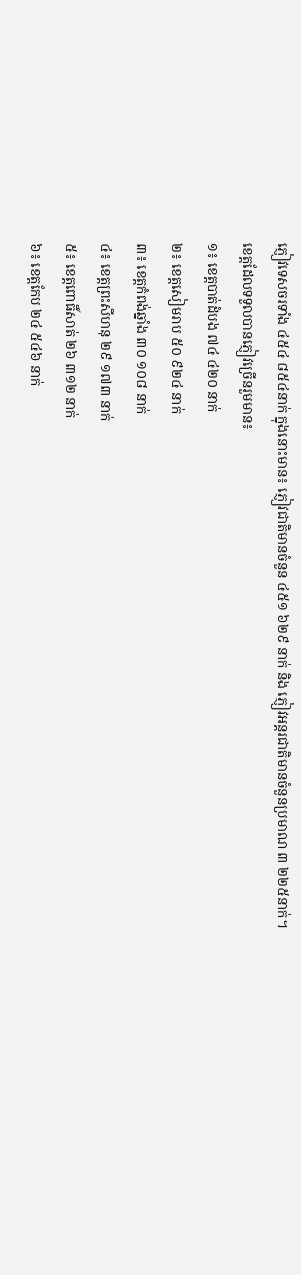ភ្ញៀវទេសចរទាំង ៤៥៤ ៨៥៤នាក់ ក្នុងនោះមាន៖ ភ្ញៀវជាតិមានចំនួន ៤៥១ ៦២៩ នាក់ និង ភ្ញៀវអន្តរជាតិមានចំនួនប្រមាណ ៣ ២២៥នាក់។
ខេត្តដែលទទួលបានភ្ញៀវច្រើនរួមមាន៖
១៖ ខេត្តបាត់ដំបង ៧៤ ៤២០ នាក់
២៖ ខេត្តសៀមរាប ៥០ ៩២៤ នាក់
៣៖ ខេត្តកំពង់ឆ្នាំង ៣០ ១០៨ នាក់
៤៖ ខេត្តព្រះសីហនុ ២៩ ១៧៣ នាក់
៥៖ ខេត្តពោធិ៍សាត់ ២៦ ៣១២ នាក់
៦៖ ខេត្តកែប ២៤ ៥៤៦ នាក់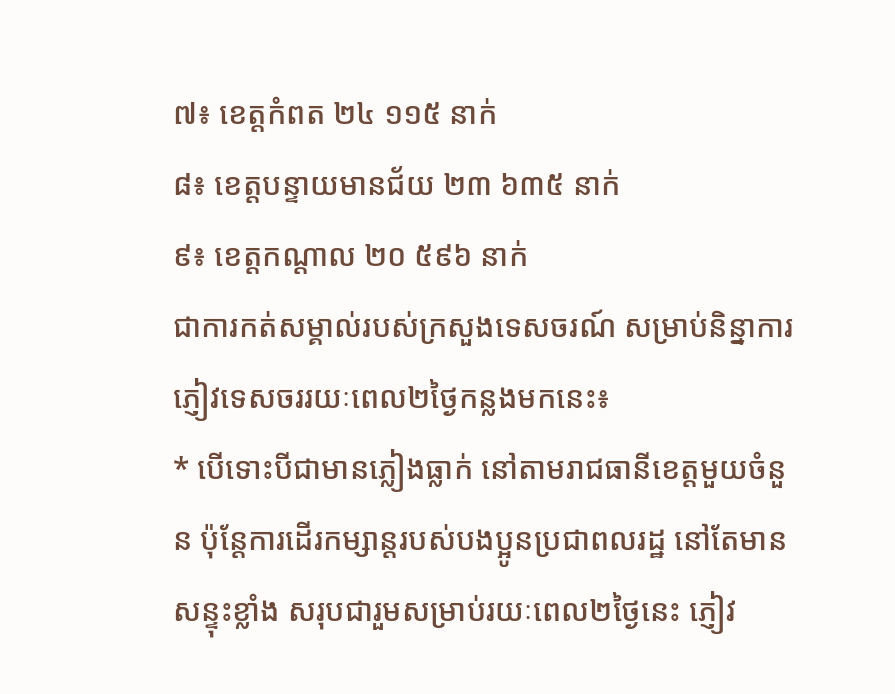៧៖ ខេត្តកំពត ២៤ ១១៥ នាក់
៨៖ ខេត្តបន្ទាយមានជ័យ ២៣ ៦៣៥ នាក់
៩៖ ខេត្តកណ្តាល ២០ ៥៩៦ នាក់
ជាការកត់សម្គាល់របស់ក្រសួងទេសចរណ៍ សម្រាប់និន្នាការភ្ញៀវទេសចររយៈពេល២ថ្ងៃកន្លងមកនេះ៖
* បើទោះបីជាមានភ្លៀងធ្លាក់ នៅតាមរាជធានីខេត្តមួយចំនួន ប៉ុន្តែការដើរកម្សាន្តរបស់បងប្អូនប្រជាពលរដ្ឋ នៅតែមានសន្ទុះខ្លាំង សរុបជារួមសម្រាប់រយៈពេល២ថ្ងៃនេះ ភ្ញៀវ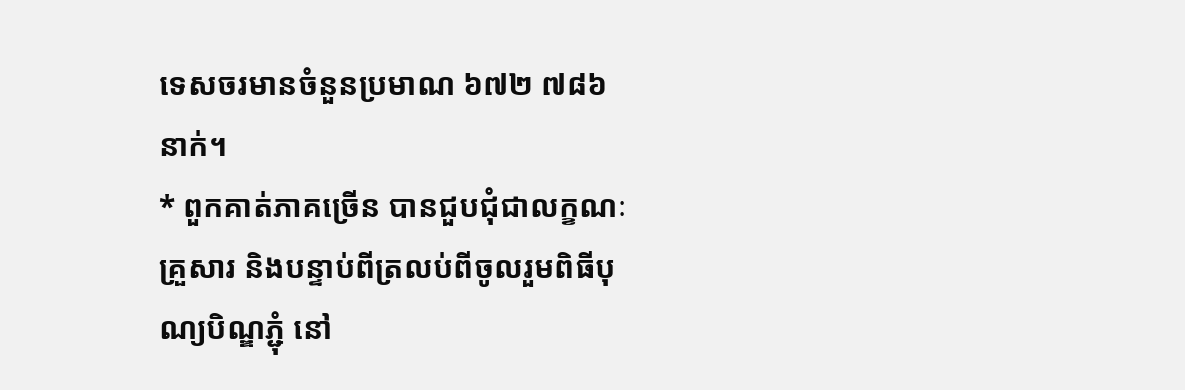ទេសចរមានចំនួនប្រមាណ ៦៧២ ៧៨៦ នាក់។
* ពួកគាត់ភាគច្រើន បានជួបជុំជាលក្ខណៈគ្រួសារ និងបន្ទាប់ពីត្រលប់ពីចូលរួមពិធីបុណ្យបិណ្ឌភ្ជុំ នៅ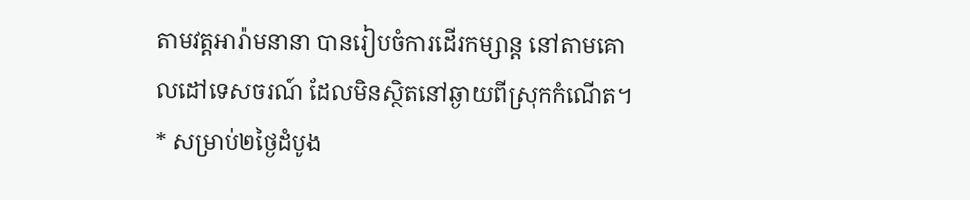តាមវត្តអារ៉ាមនានា បានរៀបចំការដើរកម្សាន្ត នៅតាមគោលដៅទេសចរណ៍ ដែលមិនស្ថិតនៅឆ្ងាយពីស្រុកកំណើត។
* សម្រាប់២ថ្ងៃដំបូង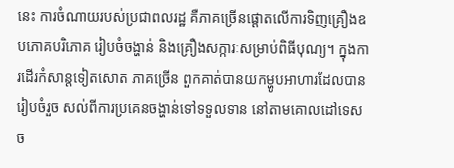នេះ ការចំណាយរបស់ប្រជាពលរដ្ឋ គឺភាគច្រើនផ្តោតលើការទិញគ្រឿងឧបភោគបរិភោគ រៀបចំចង្ហាន់ និងគ្រឿងសក្ការៈសម្រាប់ពិធីបុណ្យ។ ក្នុងការដើរកំសាន្តទៀតសោត ភាគច្រើន ពួកគាត់បានយកម្ហូបអាហារដែលបានរៀបចំរួច សល់ពីការប្រគេនចង្ហាន់ទៅទទួលទាន នៅតាមគោលដៅទេសច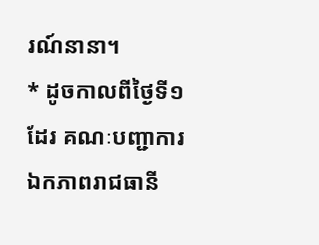រណ៍នានា។
* ដូចកាលពីថ្ងៃទី១ដែរ គណៈបញ្ជាការឯកភាពរាជធានី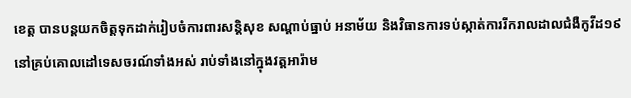ខេត្ត បានបន្តយកចិត្តទុកដាក់រៀបចំការពារសន្តិសុខ សណ្តាប់ធ្នាប់ អនាម័យ និងវិធានការទប់ស្កាត់ការរីករាលដាលជំងឺកូវីដ១៩ នៅគ្រប់គោលដៅទេសចរណ៍ទាំងអស់ រាប់ទាំងនៅក្នុងវត្តអារ៉ាម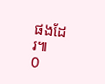ផងដែរ៕
0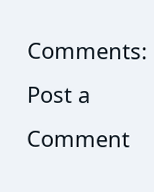Comments:
Post a Comment